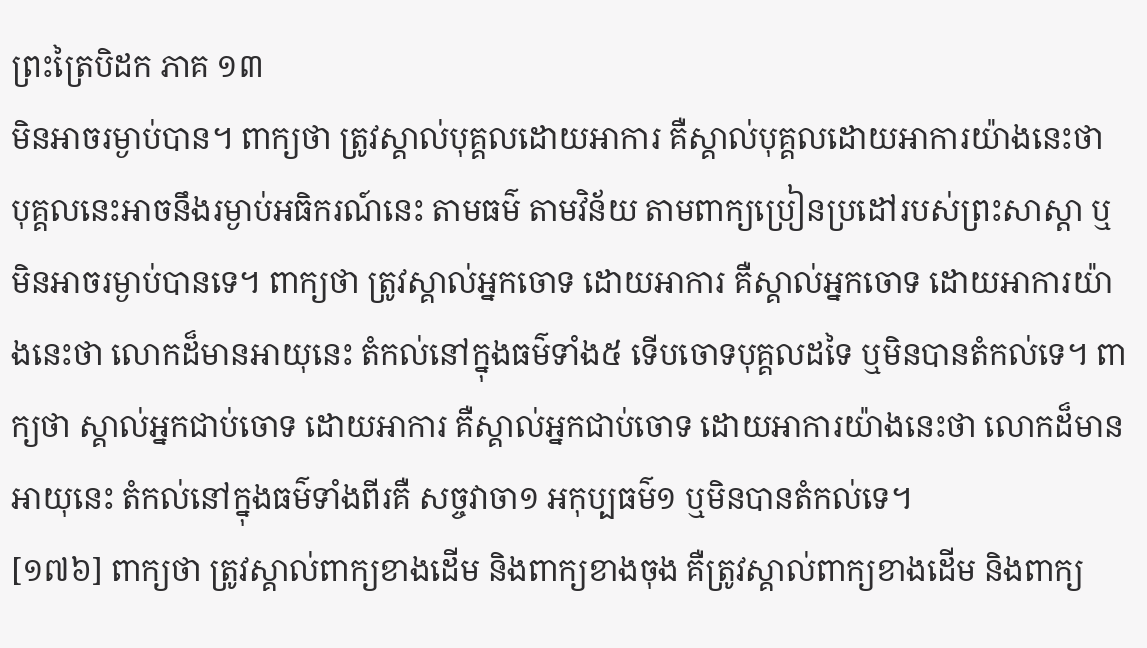ព្រះត្រៃបិដក ភាគ ១៣
មិនអាចរម្ងាប់បាន។ ពាក្យថា ត្រូវស្គាល់បុគ្គលដោយអាការ គឺស្គាល់បុគ្គលដោយអាការយ៉ាងនេះថា បុគ្គលនេះអាចនឹងរម្ងាប់អធិករណ៍នេះ តាមធម៌ តាមវិន័យ តាមពាក្យប្រៀនប្រដៅរបស់ព្រះសាស្តា ឬមិនអាចរម្ងាប់បានទេ។ ពាក្យថា ត្រូវស្គាល់អ្នកចោទ ដោយអាការ គឺស្គាល់អ្នកចោទ ដោយអាការយ៉ាងនេះថា លោកដ៏មានអាយុនេះ តំកល់នៅក្នុងធម៌ទាំង៥ ទើបចោទបុគ្គលដទៃ ឬមិនបានតំកល់ទេ។ ពាក្យថា ស្គាល់អ្នកជាប់ចោទ ដោយអាការ គឺស្គាល់អ្នកជាប់ចោទ ដោយអាការយ៉ាងនេះថា លោកដ៏មានអាយុនេះ តំកល់នៅក្នុងធម៌ទាំងពីរគឺ សច្ចវាចា១ អកុប្បធម៌១ ឬមិនបានតំកល់ទេ។
[១៧៦] ពាក្យថា ត្រូវស្គាល់ពាក្យខាងដើម និងពាក្យខាងចុង គឺត្រូវស្គាល់ពាក្យខាងដើម និងពាក្យ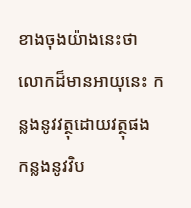ខាងចុងយ៉ាងនេះថា លោកដ៏មានអាយុនេះ កន្លងនូវវត្ថុដោយវត្ថុផង កន្លងនូវវិប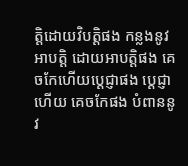ត្តិដោយវិបត្តិផង កន្លងនូវអាបត្តិ ដោយអាបត្តិផង គេចកែហើយប្តេជ្ញាផង ប្តេជ្ញាហើយ គេចកែផង បំពាននូវ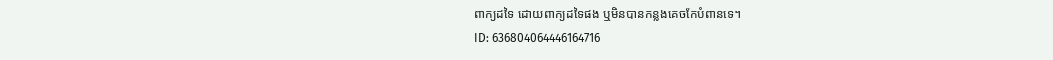ពាក្យដទៃ ដោយពាក្យដទៃផង ឬមិនបានកន្លងគេចកែបំពានទេ។
ID: 636804064446164716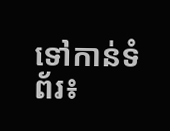ទៅកាន់ទំព័រ៖